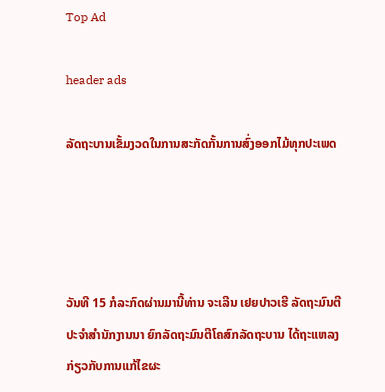Top Ad

header ads

ລັດຖະບານເຂັ້ມງວດໃນການສະກັດກັ້ນການສົ່ງອອກໄມ້ທຸກປະເພດ




ວັນທີ 15 ກໍລະກົດຜ່ານມານີ້ທ່ານ ຈະເລີນ ເຢຍປາວເຮີ ລັດຖະມົນຕີປະຈຳສຳນັກງານນາ ຍົກລັດຖະມົນຕີໂຄສົກລັດຖະບານ ໄດ້ຖະແຫລງກ່ຽວກັບການແກ້ໄຂຜະ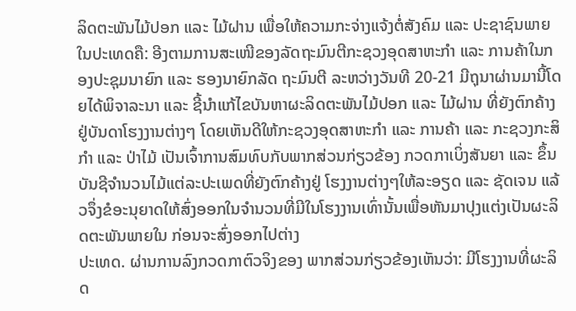ລິດຕະພັນໄມ້ປອກ ແລະ ໄມ້ຝານ ເພື່ອໃຫ້ຄວາມກະຈ່າງແຈ້ງຕໍ່ສັງຄົມ ແລະ ປະຊາຊົນພາຍໃນປະເທດຄື: ອີງຕາມການສະເໜີຂອງລັດຖະມົນຕີກະຊວງອຸດສາຫະກຳ ແລະ ການຄ້າໃນກອງປະຊຸມນາຍົກ ແລະ ຮອງນາຍົກລັດ ຖະມົນຕີ ລະຫວ່າງວັນທີ 20-21 ມີຖຸນາຜ່ານມານີ້ໂດຍໄດ້ພິຈາລະນາ ແລະ ຊີ້ນຳແກ້ໄຂບັນຫາຜະລິດຕະພັນໄມ້ປອກ ແລະ ໄມ້ຝານ ທີ່ຍັງຕົກຄ້າງຢູ່ບັນດາໂຮງງານຕ່າງໆ ໂດຍເຫັນດີໃຫ້ກະຊວງອຸດສາຫະກຳ ແລະ ການຄ້າ ແລະ ກະຊວງກະສິກຳ ແລະ ປ່າໄມ້ ເປັນເຈົ້າການສົມທົບກັບພາກສ່ວນກ່ຽວຂ້ອງ ກວດກາເບິ່ງສັນຍາ ແລະ ຂຶ້ນບັນຊີຈຳນວນໄມ້ແຕ່ລະປະເພດທີ່ຍັງຕົກຄ້າງຢູ່ ໂຮງງານຕ່າງໆໃຫ້ລະອຽດ ແລະ ຊັດເຈນ ແລ້ວຈຶ່ງຂໍອະນຸຍາດໃຫ້ສົ່ງອອກໃນຈຳນວນທີ່ມີໃນໂຮງງານເທົ່ານັ້ນເພື່ອຫັນມາປຸງແຕ່ງເປັນຜະລິດຕະພັນພາຍໃນ ກ່ອນຈະສົ່ງອອກໄປຕ່າງ
ປະເທດ. ຜ່ານການລົງກວດກາຕົວຈິງຂອງ ພາກສ່ວນກ່ຽວຂ້ອງເຫັນວ່າ: ມີໂຮງງານທີ່ຜະລິດ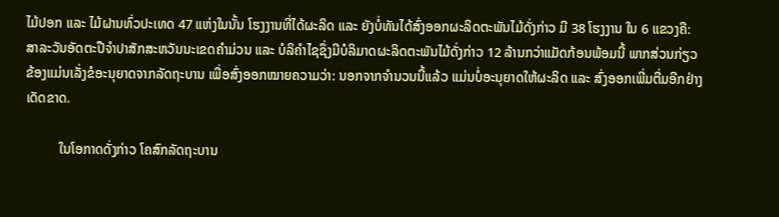ໄມ້ປອກ ແລະ ໄມ້ຝານທົ່ວປະເທດ 47 ແຫ່ງໃນນັ້ນ ໂຮງງານທີ່ໄດ້ຜະລິດ ແລະ ຍັງບໍ່ທັນໄດ້ສົ່ງອອກຜະລິດຕະພັນໄມ້ດັ່ງກ່າວ ມີ 38 ໂຮງງານ ໃນ 6 ແຂວງຄື: ສາລະວັນອັດຕະປືຈຳປາສັກສະຫວັນນະເຂດຄຳມ່ວນ ແລະ ບໍລິຄຳໄຊຊຶ່ງມີບໍລິມາດຜະລິດຕະພັນໄມ້ດັ່ງກ່າວ 12 ລ້ານກວ່າແມັດກ້ອນພ້ອມນີ້ ພາກສ່ວນກ່ຽວຂ້ອງແມ່ນເລັ່ງຂໍອະນຸຍາດຈາກລັດຖະບານ ເພື່ອສົ່ງອອກໝາຍຄວາມວ່າ: ນອກຈາກຈຳນວນນີ້ແລ້ວ ແມ່ນບໍ່ອະນຸຍາດໃຫ້ຜະລິດ ແລະ ສົ່ງອອກເພີ່ມຕື່ມອີກຢ່າງເດັດຂາດ.

          ໃນໂອກາດດັ່ງກ່າວ ໂຄສົກລັດຖະບານ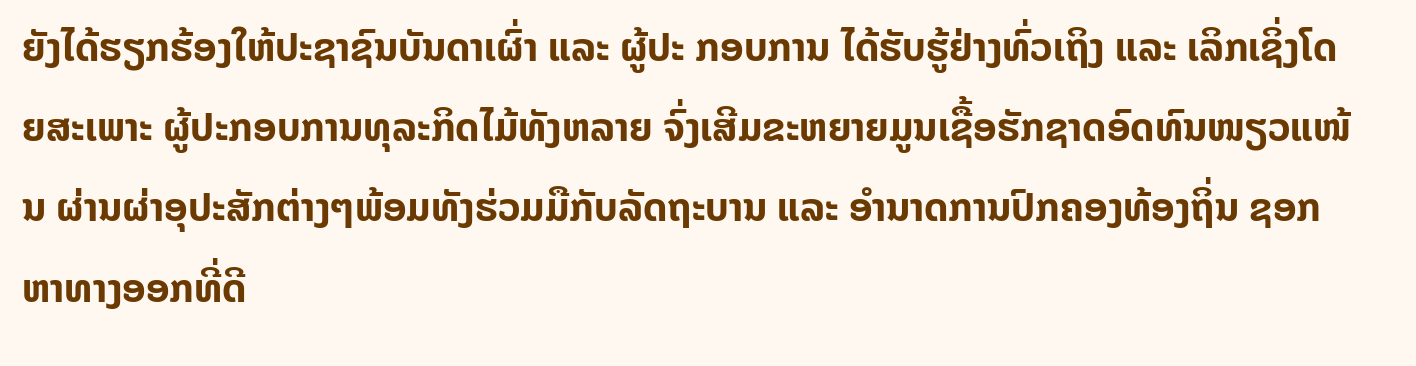ຍັງໄດ້ຮຽກຮ້ອງໃຫ້ປະຊາຊົນບັນດາເຜົ່າ ແລະ ຜູ້ປະ ກອບການ ໄດ້ຮັບຮູ້ຢ່າງທົ່ວເຖິງ ແລະ ເລິກເຊິ່ງໂດຍສະເພາະ ຜູ້ປະກອບການທຸລະກິດໄມ້ທັງຫລາຍ ຈົ່ງເສີມຂະຫຍາຍມູນເຊື້ອຮັກຊາດອົດທົນໜຽວແໜ້ນ ຜ່ານຜ່າອຸປະສັກຕ່າງໆພ້ອມທັງຮ່ວມມືກັບລັດຖະບານ ແລະ ອຳນາດການປົກຄອງທ້ອງຖິ່ນ ຊອກຫາທາງອອກທີ່ດີ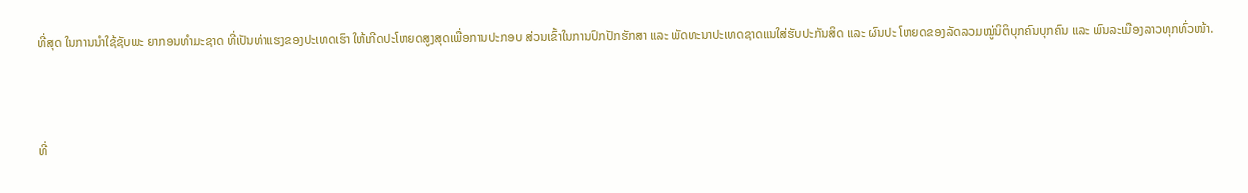ທີ່ສຸດ ໃນການນຳໃຊ້ຊັບພະ ຍາກອນທຳມະຊາດ ທີ່ເປັນທ່າແຮງຂອງປະເທດເຮົາ ໃຫ້ເກີດປະໂຫຍດສູງສຸດເພື່ອການປະກອບ ສ່ວນເຂົ້າໃນການປົກປັກຮັກສາ ແລະ ພັດທະນາປະເທດຊາດແນໃສ່ຮັບປະກັນສິດ ແລະ ຜົນປະ ໂຫຍດຂອງລັດລວມໝູ່ນິຕິບຸກຄົນບຸກຄົນ ແລະ ພົນລະເມືອງລາວທຸກທົ່ວໜ້າ.



ທີ່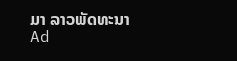ມາ ລາວພັດທະນາ
Ad